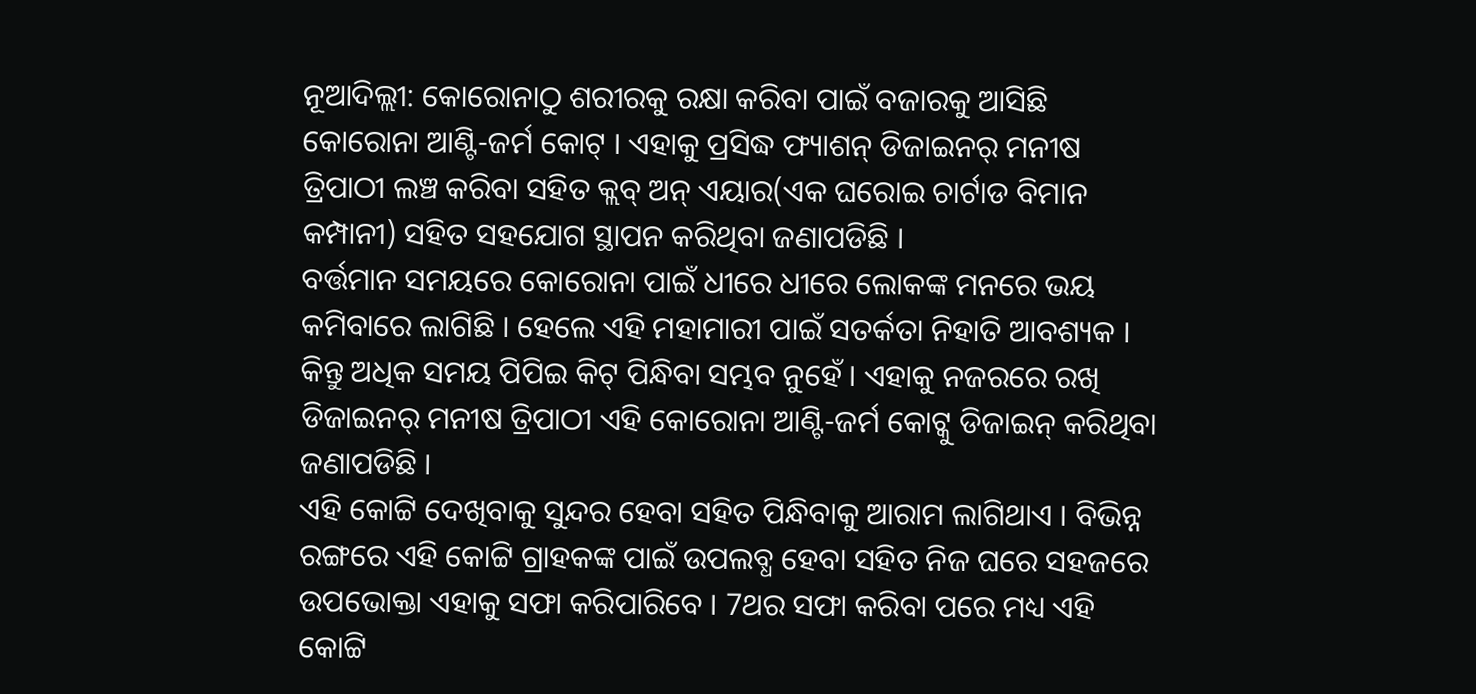ନୂଆଦିଲ୍ଲୀ: କୋରୋନାଠୁ ଶରୀରକୁ ରକ୍ଷା କରିବା ପାଇଁ ବଜାରକୁ ଆସିଛି କୋରୋନା ଆଣ୍ଟି-ଜର୍ମ କୋଟ୍ । ଏହାକୁ ପ୍ରସିଦ୍ଧ ଫ୍ୟାଶନ୍ ଡିଜାଇନର୍ ମନୀଷ ତ୍ରିପାଠୀ ଲଞ୍ଚ କରିବା ସହିତ କ୍ଲବ୍ ଅନ୍ ଏୟାର(ଏକ ଘରୋଇ ଚାର୍ଟାଡ ବିମାନ କମ୍ପାନୀ) ସହିତ ସହଯୋଗ ସ୍ଥାପନ କରିଥିବା ଜଣାପଡିଛି ।
ବର୍ତ୍ତମାନ ସମୟରେ କୋରୋନା ପାଇଁ ଧୀରେ ଧୀରେ ଲୋକଙ୍କ ମନରେ ଭୟ କମିବାରେ ଲାଗିଛି । ହେଲେ ଏହି ମହାମାରୀ ପାଇଁ ସତର୍କତା ନିହାତି ଆବଶ୍ୟକ । କିନ୍ତୁ ଅଧିକ ସମୟ ପିପିଇ କିଟ୍ ପିନ୍ଧିବା ସମ୍ଭବ ନୁହେଁ । ଏହାକୁ ନଜରରେ ରଖି ଡିଜାଇନର୍ ମନୀଷ ତ୍ରିପାଠୀ ଏହି କୋରୋନା ଆଣ୍ଟି-ଜର୍ମ କୋଟ୍କୁ ଡିଜାଇନ୍ କରିଥିବା ଜଣାପଡିଛି ।
ଏହି କୋଟ୍ଟି ଦେଖିବାକୁ ସୁନ୍ଦର ହେବା ସହିତ ପିନ୍ଧିବାକୁ ଆରାମ ଲାଗିଥାଏ । ବିଭିନ୍ନ ରଙ୍ଗରେ ଏହି କୋଟ୍ଟି ଗ୍ରାହକଙ୍କ ପାଇଁ ଉପଲବ୍ଧ ହେବା ସହିତ ନିଜ ଘରେ ସହଜରେ ଉପଭୋକ୍ତା ଏହାକୁ ସଫା କରିପାରିବେ । 7ଥର ସଫା କରିବା ପରେ ମଧ୍ୟ ଏହି କୋଟ୍ଟି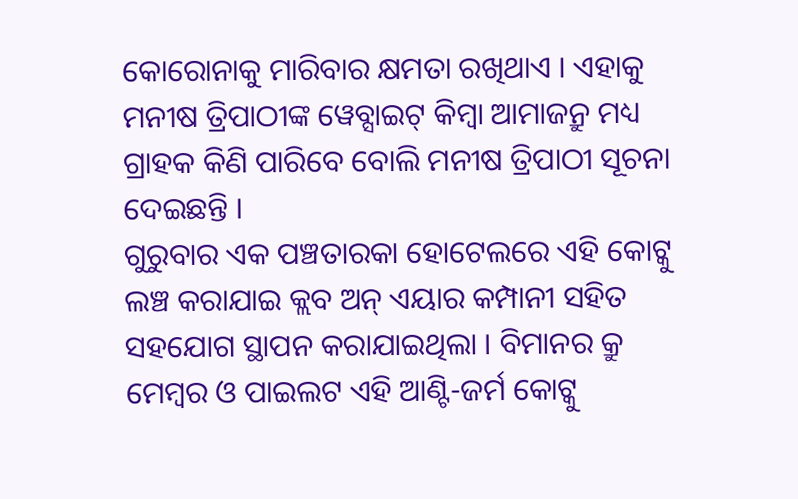କୋରୋନାକୁ ମାରିବାର କ୍ଷମତା ରଖିଥାଏ । ଏହାକୁ ମନୀଷ ତ୍ରିପାଠୀଙ୍କ ୱେବ୍ସାଇଟ୍ କିମ୍ବା ଆମାଜନ୍ରୁ ମଧ୍ୟ ଗ୍ରାହକ କିଣି ପାରିବେ ବୋଲି ମନୀଷ ତ୍ରିପାଠୀ ସୂଚନା ଦେଇଛନ୍ତି ।
ଗୁରୁବାର ଏକ ପଞ୍ଚତାରକା ହୋଟେଲରେ ଏହି କୋଟ୍କୁ ଲଞ୍ଚ କରାଯାଇ କ୍ଲବ ଅନ୍ ଏୟାର କମ୍ପାନୀ ସହିତ ସହଯୋଗ ସ୍ଥାପନ କରାଯାଇଥିଲା । ବିମାନର କ୍ରୁ ମେମ୍ବର ଓ ପାଇଲଟ ଏହି ଆଣ୍ଟି-ଜର୍ମ କୋଟ୍କୁ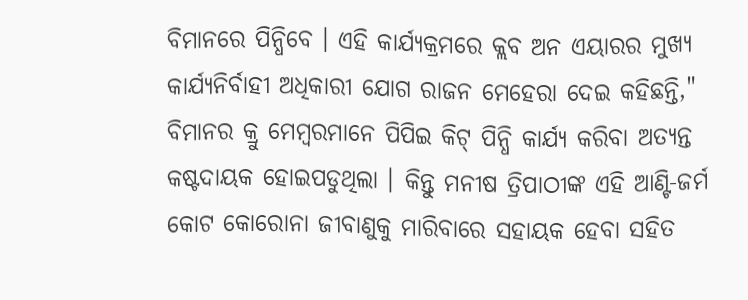ବିମାନରେ ପିନ୍ଧିବେ । ଏହି କାର୍ଯ୍ୟକ୍ରମରେ କ୍ଲବ ଅନ ଏୟାରର ମୁଖ୍ୟ କାର୍ଯ୍ୟନିର୍ବାହୀ ଅଧିକାରୀ ଯୋଗ ରାଜନ ମେହେରା ଦେଇ କହିଛନ୍ତି," ବିମାନର କ୍ରୁ ମେମ୍ବରମାନେ ପିପିଇ କିଟ୍ ପିନ୍ଧି କାର୍ଯ୍ୟ କରିବା ଅତ୍ୟନ୍ତ କଷ୍ଟଦାୟକ ହୋଇପଡୁଥିଲା । କିନ୍ତୁ ମନୀଷ ତ୍ରିପାଠୀଙ୍କ ଏହି ଆଣ୍ଟି-ଜର୍ମ କୋଟ କୋରୋନା ଜୀବାଣୁକୁ ମାରିବାରେ ସହାୟକ ହେବା ସହିତ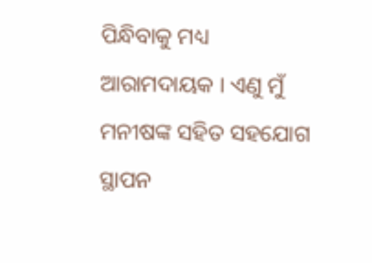ପିନ୍ଧିବାକୁ ମଧ୍ୟ ଆରାମଦାୟକ । ଏଣୁ ମୁଁ ମନୀଷଙ୍କ ସହିତ ସହଯୋଗ ସ୍ଥାପନ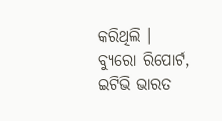କରିଥିଲି ।
ବ୍ୟୁରୋ ରିପୋର୍ଟ, ଇଟିଭି ଭାରତ